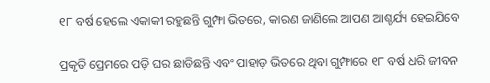୧୮ ବର୍ଷ ହେଲେ ଏକାକୀ ରହୁଛନ୍ତି ଗୁମ୍ଫା ଭିତରେ, କାରଣ ଜାଣିଲେ ଆପଣ ଆଶ୍ଚର୍ଯ୍ୟ ହେଇଯିବେ

ପ୍ରକୃତି ପ୍ରେମରେ ପଡ଼ି ଘର ଛାଡିଛନ୍ତି ଏବଂ ପାହାଡ଼ ଭିତରେ ଥିବା ଗୁମ୍ଫାରେ ୧୮ ବର୍ଷ ଧରି ଜୀବନ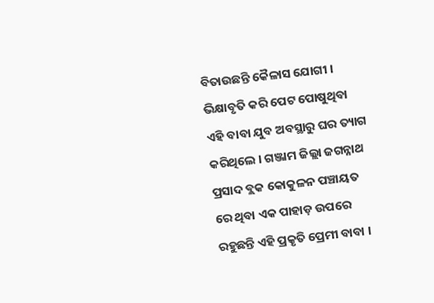ବିତାଉଛନ୍ତି କୈଳାସ ଯୋଗୀ । ଭିକ୍ଷାବୃତି କରି ପେଟ ପୋଷୁଥିବା ଏହି ବାବା ଯୁବ ଅବସ୍ଥାରୁ ଘର ତ୍ୟାଗ କରିଥିଲେ । ଗଞ୍ଜାମ ଜିଲ୍ଲା ଜଗନ୍ନାଥ ପ୍ରସାଦ ବ୍ଲକ କୋକୁଳନ ପଞ୍ଚାୟତ ରେ ଥିବା ଏକ ପାହାଡ଼ ଉପରେ ରହୁଛନ୍ତି ଏହି ପ୍ରକୃତି ପ୍ରେମୀ ବାବା ।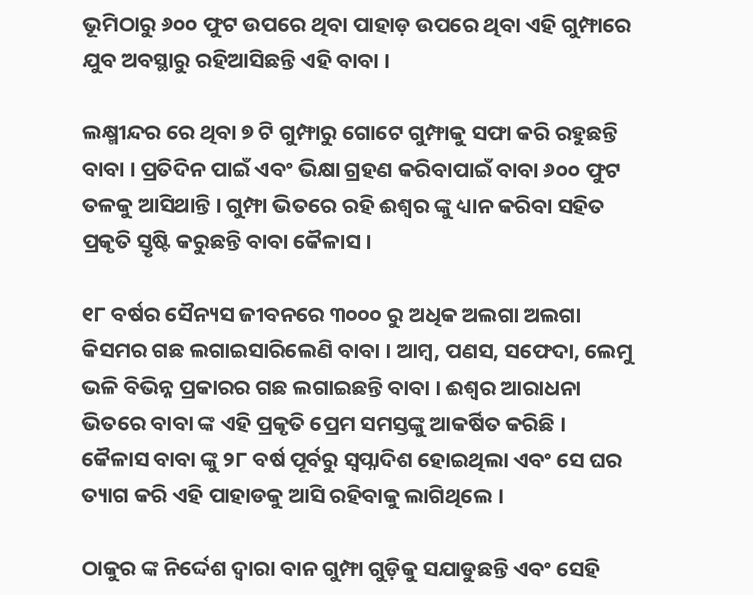ଭୂମିଠାରୁ ୬୦୦ ଫୁଟ ଉପରେ ଥିବା ପାହାଡ଼ ଉପରେ ଥିବା ଏହି ଗୁମ୍ଫାରେ ଯୁବ ଅବସ୍ଥାରୁ ରହିଆସିଛନ୍ତି ଏହି ବାବା ।

ଲକ୍ଷ୍ମୀନ୍ଦର ରେ ଥିବା ୭ ଟି ଗୁମ୍ଫାରୁ ଗୋଟେ ଗୁମ୍ଫାକୁ ସଫା କରି ରହୁଛନ୍ତି ବାବା । ପ୍ରତିଦିନ ପାଇଁ ଏବଂ ଭିକ୍ଷା ଗ୍ରହଣ କରିବାପାଇଁ ବାବା ୬୦୦ ଫୁଟ ତଳକୁ ଆସିଥାନ୍ତି । ଗୁମ୍ଫା ଭିତରେ ରହି ଈଶ୍ୱର ଙ୍କୁ ଧ୍ୟାନ କରିବା ସହିତ ପ୍ରକୃତି ସ୍ତୃଷ୍ଟି କରୁଛନ୍ତି ବାବା କୈଳାସ ।

୧୮ ବର୍ଷର ସୈନ୍ୟସ ଜୀବନରେ ୩୦୦୦ ରୁ ଅଧିକ ଅଲଗା ଅଲଗା କିସମର ଗଛ ଲଗାଇସାରିଲେଣି ବାବା । ଆମ୍ବ, ପଣସ, ସଫେଦା, ଲେମୁ ଭଳି ବିଭିନ୍ନ ପ୍ରକାରର ଗଛ ଲଗାଇଛନ୍ତି ବାବା । ଈଶ୍ୱର ଆରାଧନା ଭିତରେ ବାବା ଙ୍କ ଏହି ପ୍ରକୃତି ପ୍ରେମ ସମସ୍ତଙ୍କୁ ଆକର୍ଷିତ କରିଛି । କୈଳାସ ବାବା ଙ୍କୁ ୨୮ ବର୍ଷ ପୂର୍ବରୁ ସ୍ୱପ୍ନାଦିଶ ହୋଇଥିଲା ଏବଂ ସେ ଘର ତ୍ୟାଗ କରି ଏହି ପାହାଡକୁ ଆସି ରହିବାକୁ ଲାଗିଥିଲେ ।

ଠାକୁର ଙ୍କ ନିର୍ଦ୍ଦେଶ ଦ୍ଵାରା ବାନ ଗୁମ୍ଫା ଗୁଡ଼ିକୁ ସଯାଡୁଛନ୍ତି ଏବଂ ସେହି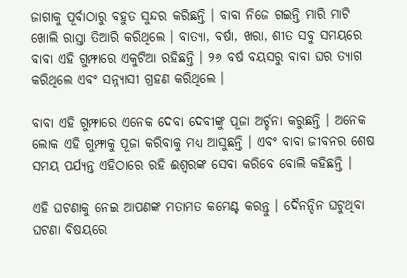ଜାଗାକୁ ପୂର୍ବାଠାରୁ ବହୁତ ସୁନ୍ଦର କରିଛନ୍ତି । ବାବା ନିଜେ ଗଇନ୍ତି ମାରି ମାଟି ଖୋଲି ରାସ୍ତା ତିଆରି କରିଥିଲେ । ବାତ୍ୟା, ବର୍ଷା, ଖରା, ଶୀତ ସବୁ ସମୟରେ ବାବା ଏହି ଗୁମ୍ଫାରେ ଏକୁଟିଆ ରହିଛନ୍ତି । ୨୬ ବର୍ଷ ବୟସରୁ ବାବା ଘର ତ୍ୟାଗ କରିଥିଲେ ଏବଂ ସନ୍ନ୍ୟାସୀ ଗ୍ରହଣ କରିଥିଲେ ।

ବାବା ଏହି ଗୁମ୍ଫାରେ ଏନେକ ଦେବା ଦେବୀଙ୍କୁ ପୂଜା ଅର୍ଚ୍ଚନା କରୁଛନ୍ତି । ଅନେକ ଲୋକ ଏହି ଗୁମ୍ଫାକୁ ପୂଜା କରିବାକୁ ମଧ୍ୟ ଆସୁଛନ୍ତି । ଏବଂ ବାବା ଜୀବନର ଶେଷ ସମୟ ପର୍ଯ୍ୟନ୍ତ ଏହିଠାରେ ରହି ଈଶ୍ବରଙ୍କ ସେବା କରିବେ ବୋଲି କହିଛନ୍ତି ।

ଏହି ଘଟଣାକୁ ନେଇ ଆପଣଙ୍କ ମତାମତ କମେଣ୍ଟ କରନ୍ତୁ । ଦୈନନ୍ଦିନ ଘଟୁଥିବା ଘଟଣା ବିଷୟରେ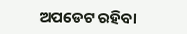ଅପଡେଟ ରହିବା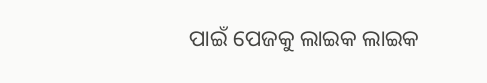ପାଇଁ ପେଜକୁ ଲାଇକ ଲାଇକ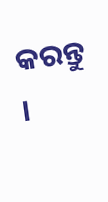କରନ୍ତୁ ।